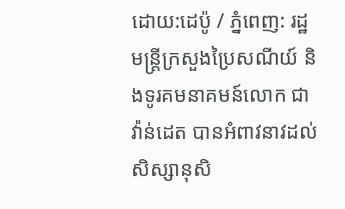ដោយ:ដេប៉ូ / ភ្នំពេញ: រដ្ឋមន្ត្រីក្រសួងប្រៃសណីយ៍ និងទូរគមនាគមន៍លោក ជា វ៉ាន់ដេត បានអំពាវនាវដល់ សិស្សានុសិ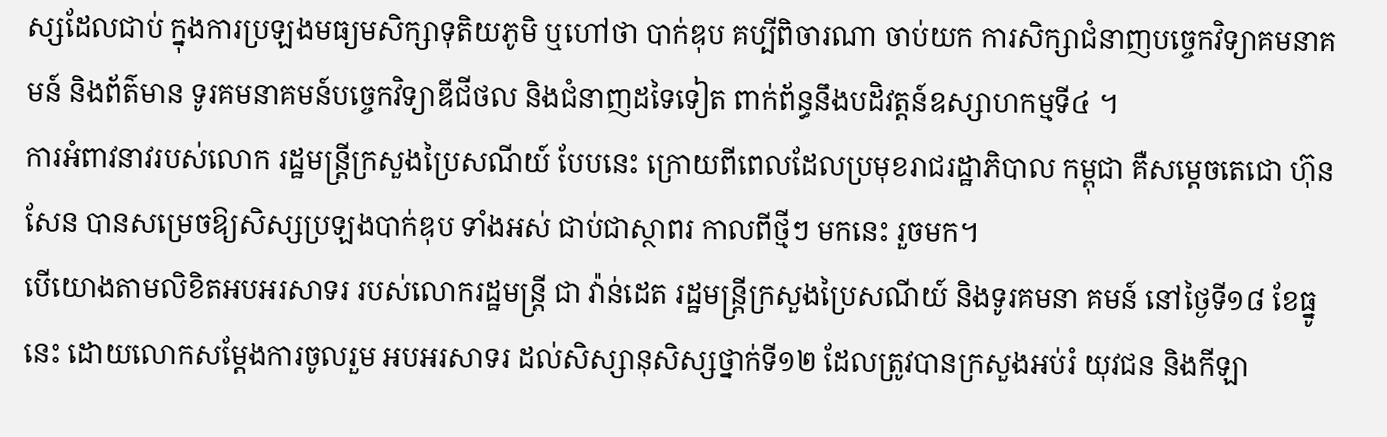ស្សដែលជាប់ ក្នុងការប្រឡងមធ្យមសិក្សាទុតិយភូមិ ឬហៅថា បាក់ឌុប គប្បីពិចារណា ចាប់យក ការសិក្សាជំនាញបច្ចេកវិទ្យាគមនាគមន៍ និងព័ត៌មាន ទូរគមនាគមន៍បច្ចេកវិទ្យាឌីជីថល និងជំនាញដទៃទៀត ពាក់ព័ន្ធនឹងបដិវត្តន៍ឧស្សាហកម្មទី៤ ។
ការអំពាវនាវរបស់លោក រដ្ឋមន្រ្តីក្រសួងប្រៃសណីយ៍ បែបនេះ ក្រោយពីពេលដែលប្រមុខរាជរដ្ឋាភិបាល កម្ពុជា គឺសម្តេចតេជោ ហ៊ុន សែន បានសម្រេចឱ្យសិស្សប្រឡងបាក់ឌុប ទាំងអស់ ជាប់ជាស្ថាពរ កាលពីថ្មីៗ មកនេះ រួចមក។
បើយោងតាមលិខិតអបអរសាទរ របស់លោករដ្ឋមន្ត្រី ជា វ៉ាន់ដេត រដ្ឋមន្រ្តីក្រសួងប្រៃសណីយ៍ និងទូរគមនា គមន៍ នៅថ្ងៃទី១៨ ខែធ្នូនេះ ដោយលោកសម្តែងការចូលរួម អបអរសាទរ ដល់សិស្សានុសិស្សថ្នាក់ទី១២ ដែលត្រូវបានក្រសួងអប់រំ យុវជន និងកីឡា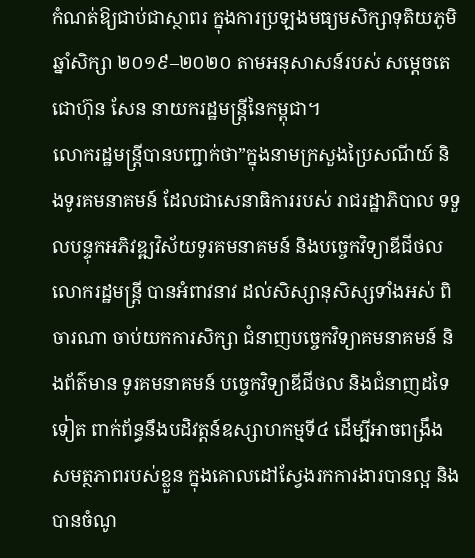កំណត់ឱ្យជាប់ជាស្ថាពរ ក្នុងការប្រឡងមធ្យមសិក្សាទុតិយភូមិ ឆ្នាំសិក្សា ២០១៩–២០២០ តាមអនុសាសន៍របស់ សម្តេចតេជោហ៊ុន សែន នាយករដ្ឋមន្ត្រីនៃកម្ពុជា។
លោករដ្ឋមន្រ្តីបានបញ្ជាក់ថា”ក្នុងនាមក្រសួងប្រៃសណីយ៍ និងទូរគមនាគមន៍ ដែលជាសេនាធិការរបស់ រាជរដ្ឋាភិបាល ទទួលបន្ទុកអភិវឌ្ឍវិស័យទូរគមនាគមន៍ និងបច្ចេកវិទ្យាឌីជីថល លោករដ្ឋមន្ត្រី បានអំពាវនាវ ដល់សិស្សានុសិស្សទាំងអស់ ពិចារណា ចាប់យកការសិក្សា ជំនាញបច្ចេកវិទ្យាគមនាគមន៍ និងព័ត៌មាន ទូរគមនាគមន៍ បច្ចេកវិទ្យាឌីជីថល និងជំនាញដទៃទៀត ពាក់ព័ន្ធនឹងបដិវត្តន៍ឧស្សាហកម្មទី៤ ដើម្បីអាចពង្រឹងសមត្ថភាពរបស់ខ្លួន ក្នុងគោលដៅស្វែងរកការងារបានល្អ និងបានចំណូ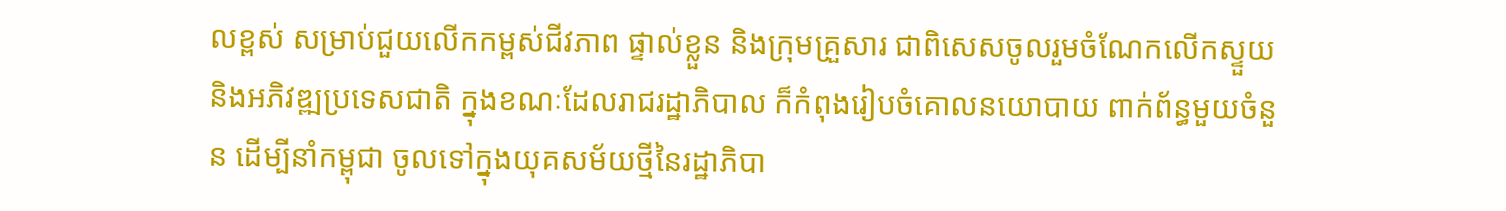លខ្ពស់ សម្រាប់ជួយលើកកម្ពស់ជីវភាព ផ្ទាល់ខ្លួន និងក្រុមគ្រួសារ ជាពិសេសចូលរួមចំណែកលើកស្ទួយ និងអភិវឌ្ឍប្រទេសជាតិ ក្នុងខណៈដែលរាជរដ្ឋាភិបាល ក៏កំពុងរៀបចំគោលនយោបាយ ពាក់ព័ន្ធមួយចំនួន ដើម្បីនាំកម្ពុជា ចូលទៅក្នុងយុគសម័យថ្មីនៃរដ្ឋាភិបា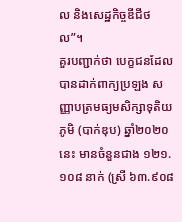ល និងសេដ្ឋកិច្ចឌីជីថល”។
គួរបញ្ជាក់ថា បេក្ខជនដែលបានដាក់ពាក្យប្រឡង សញ្ញាបត្រមធ្យមសិក្សាទុតិយភូមិ (បាក់ឌុប) ឆ្នាំ២០២០ នេះ មានចំនួនជាង ១២១.១០៨ នាក់ (ស្រី ៦៣.៩០៨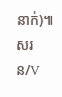នាក់)៕សរន/V